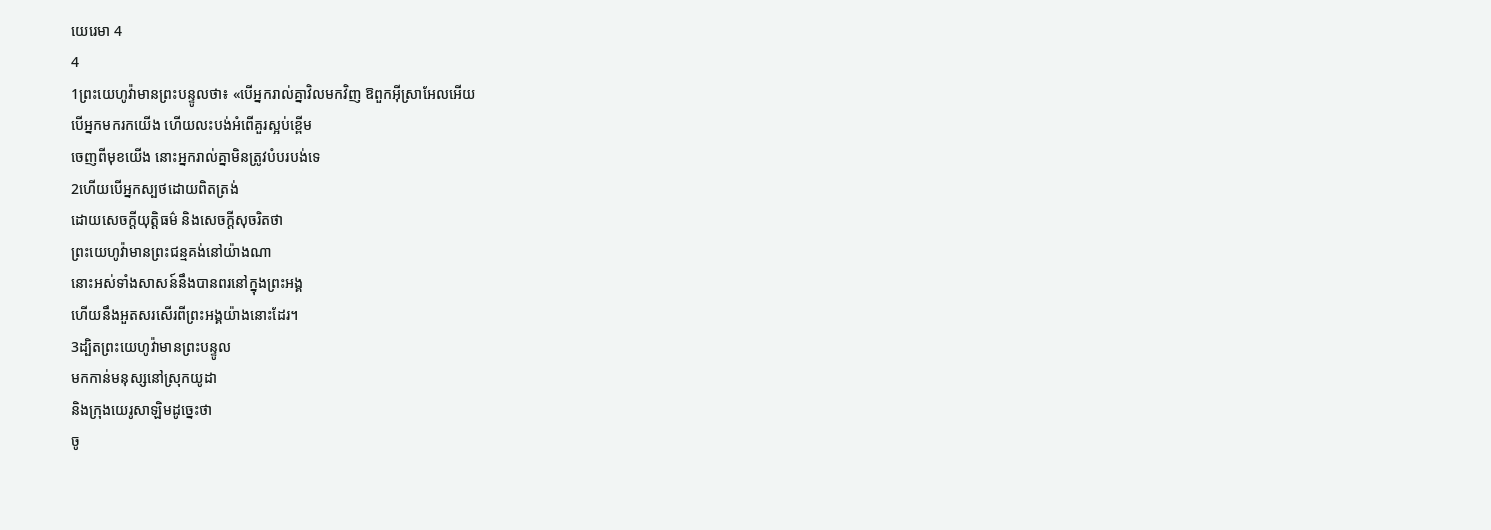យេរេមា 4
4
1ព្រះយេហូវ៉ាមានព្រះបន្ទូលថា៖ «បើអ្នករាល់គ្នាវិលមកវិញ ឱពួកអ៊ីស្រាអែលអើយ
បើអ្នកមករកយើង ហើយលះបង់អំពើគួរស្អប់ខ្ពើម
ចេញពីមុខយើង នោះអ្នករាល់គ្នាមិនត្រូវបំបរបង់ទេ
2ហើយបើអ្នកស្បថដោយពិតត្រង់
ដោយសេចក្ដីយុត្តិធម៌ និងសេចក្ដីសុចរិតថា
ព្រះយេហូវ៉ាមានព្រះជន្មគង់នៅយ៉ាងណា
នោះអស់ទាំងសាសន៍នឹងបានពរនៅក្នុងព្រះអង្គ
ហើយនឹងអួតសរសើរពីព្រះអង្គយ៉ាងនោះដែរ។
3ដ្បិតព្រះយេហូវ៉ាមានព្រះបន្ទូល
មកកាន់មនុស្សនៅស្រុកយូដា
និងក្រុងយេរូសាឡិមដូច្នេះថា
ចូ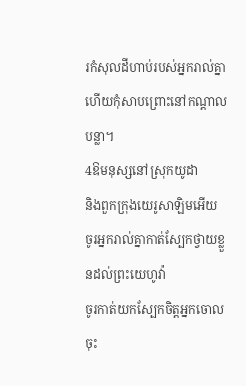រកំសុលដីហាប់របស់អ្នករាល់គ្នា
ហើយកុំសាបព្រោះនៅកណ្ដាលបន្លា។
4ឱមនុស្សនៅស្រុកយូដា
និងពួកក្រុងយេរូសាឡិមអើយ
ចូរអ្នករាល់គ្នាកាត់ស្បែកថ្វាយខ្លួនដល់ព្រះយេហូវ៉ា
ចូរកាត់យកស្បែកចិត្តអ្នកចោលចុះ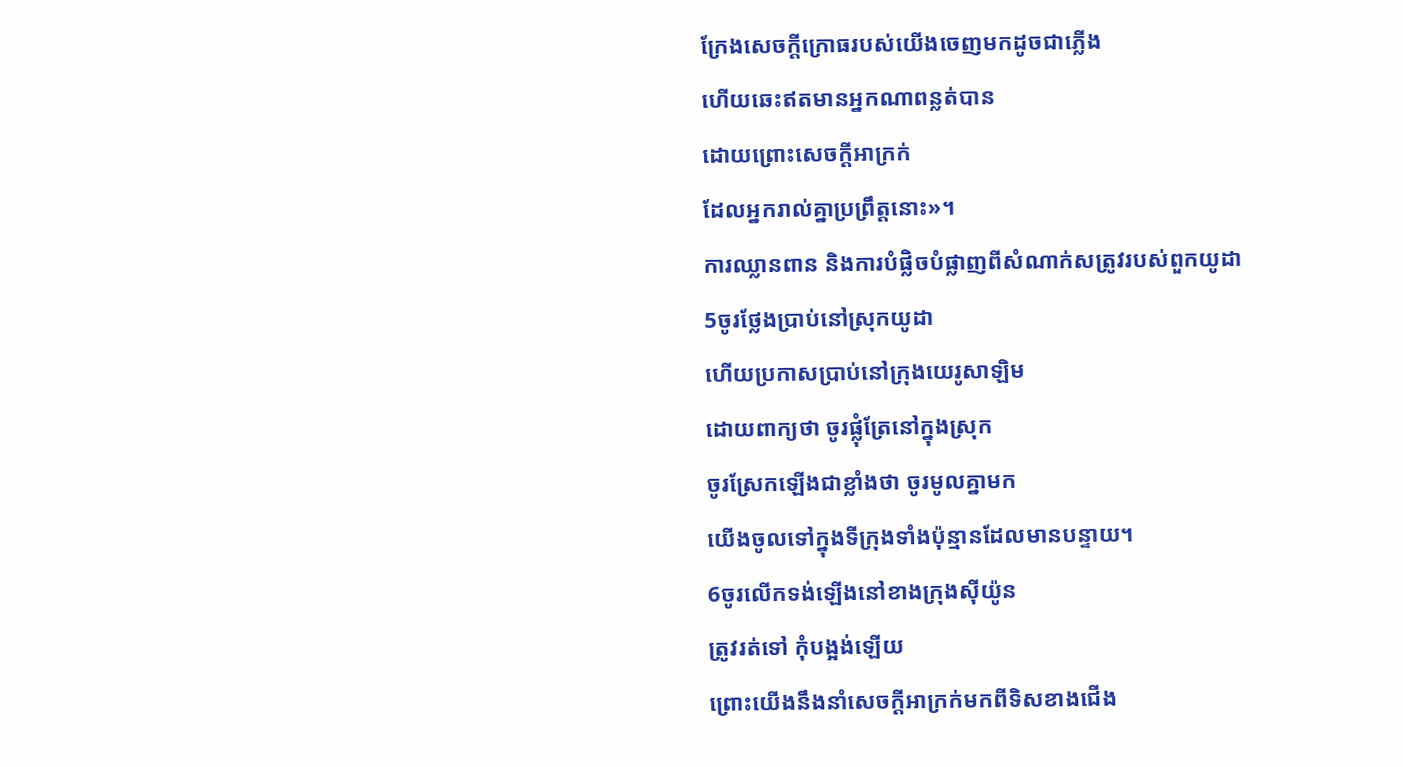ក្រែងសេចក្ដីក្រោធរបស់យើងចេញមកដូចជាភ្លើង
ហើយឆេះឥតមានអ្នកណាពន្លត់បាន
ដោយព្រោះសេចក្ដីអាក្រក់
ដែលអ្នករាល់គ្នាប្រព្រឹត្តនោះ»។
ការឈ្លានពាន និងការបំផ្លិចបំផ្លាញពីសំណាក់សត្រូវរបស់ពួកយូដា
5ចូរថ្លែងប្រាប់នៅស្រុកយូដា
ហើយប្រកាសប្រាប់នៅក្រុងយេរូសាឡិម
ដោយពាក្យថា ចូរផ្លុំត្រែនៅក្នុងស្រុក
ចូរស្រែកឡើងជាខ្លាំងថា ចូរមូលគ្នាមក
យើងចូលទៅក្នុងទីក្រុងទាំងប៉ុន្មានដែលមានបន្ទាយ។
6ចូរលើកទង់ឡើងនៅខាងក្រុងស៊ីយ៉ូន
ត្រូវរត់ទៅ កុំបង្អង់ឡើយ
ព្រោះយើងនឹងនាំសេចក្ដីអាក្រក់មកពីទិសខាងជើង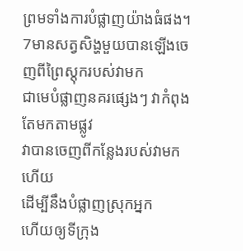ព្រមទាំងការបំផ្លាញយ៉ាងធំផង។
7មានសត្វសិង្ហមួយបានឡើងចេញពីព្រៃស្តុករបស់វាមក
ជាមេបំផ្លាញនគរផ្សេងៗ វាកំពុងតែមកតាមផ្លូវ
វាបានចេញពីកន្លែងរបស់វាមកហើយ
ដើម្បីនឹងបំផ្លាញស្រុកអ្នក
ហើយឲ្យទីក្រុង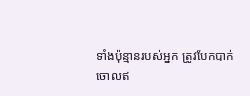ទាំងប៉ុន្មានរបស់អ្នក ត្រូវបែកបាក់
ចោលឥ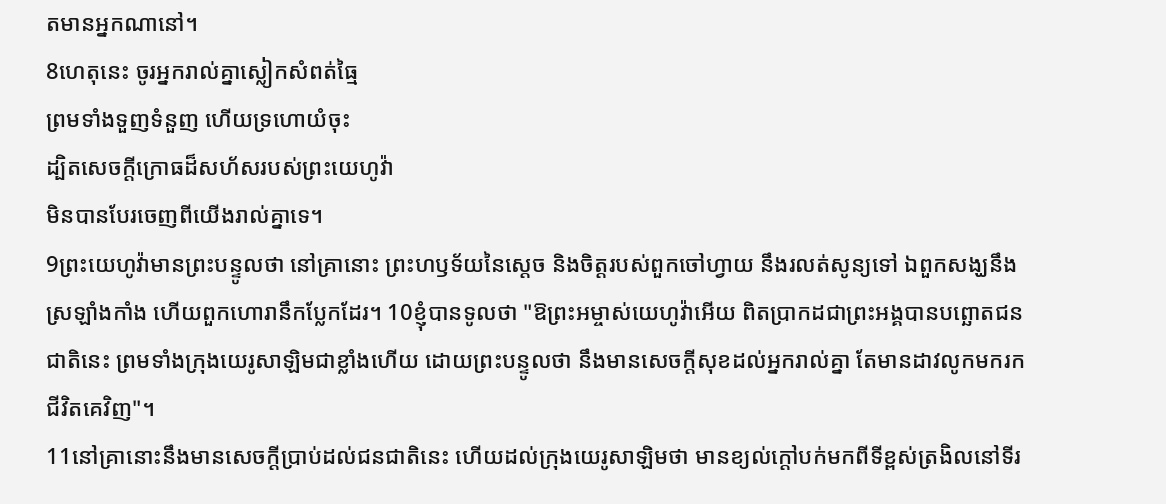តមានអ្នកណានៅ។
8ហេតុនេះ ចូរអ្នករាល់គ្នាស្លៀកសំពត់ធ្មៃ
ព្រមទាំងទួញទំនួញ ហើយទ្រហោយំចុះ
ដ្បិតសេចក្ដីក្រោធដ៏សហ័សរបស់ព្រះយេហូវ៉ា
មិនបានបែរចេញពីយើងរាល់គ្នាទេ។
9ព្រះយេហូវ៉ាមានព្រះបន្ទូលថា នៅគ្រានោះ ព្រះហឫទ័យនៃស្តេច និងចិត្តរបស់ពួកចៅហ្វាយ នឹងរលត់សូន្យទៅ ឯពួកសង្ឃនឹងស្រឡាំងកាំង ហើយពួកហោរានឹកប្លែកដែរ។ 10ខ្ញុំបានទូលថា "ឱព្រះអម្ចាស់យេហូវ៉ាអើយ ពិតប្រាកដជាព្រះអង្គបានបព្ឆោតជនជាតិនេះ ព្រមទាំងក្រុងយេរូសាឡិមជាខ្លាំងហើយ ដោយព្រះបន្ទូលថា នឹងមានសេចក្ដីសុខដល់អ្នករាល់គ្នា តែមានដាវលូកមករកជីវិតគេវិញ"។
11នៅគ្រានោះនឹងមានសេចក្ដីប្រាប់ដល់ជនជាតិនេះ ហើយដល់ក្រុងយេរូសាឡិមថា មានខ្យល់ក្តៅបក់មកពីទីខ្ពស់ត្រងិលនៅទីរ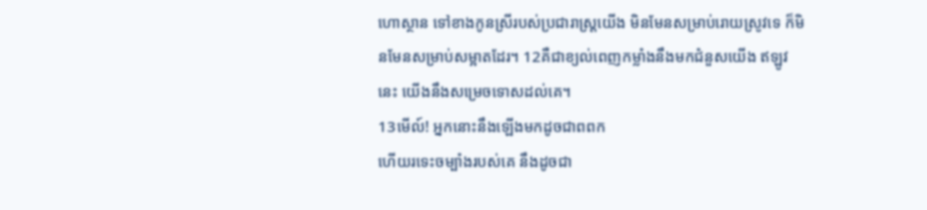ហោស្ថាន ទៅខាងកូនស្រីរបស់ប្រជារាស្ត្រយើង មិនមែនសម្រាប់រោយស្រូវទេ ក៏មិនមែនសម្រាប់សម្អាតដែរ។ 12គឺជាខ្យល់ពេញកម្លាំងនឹងមកជំនួសយើង ឥឡូវនេះ យើងនឹងសម្រេចទោសដល់គេ។
13មើល៍! អ្នកនោះនឹងឡើងមកដូចជាពពក
ហើយរទេះចម្បាំងរបស់គេ នឹងដូចជា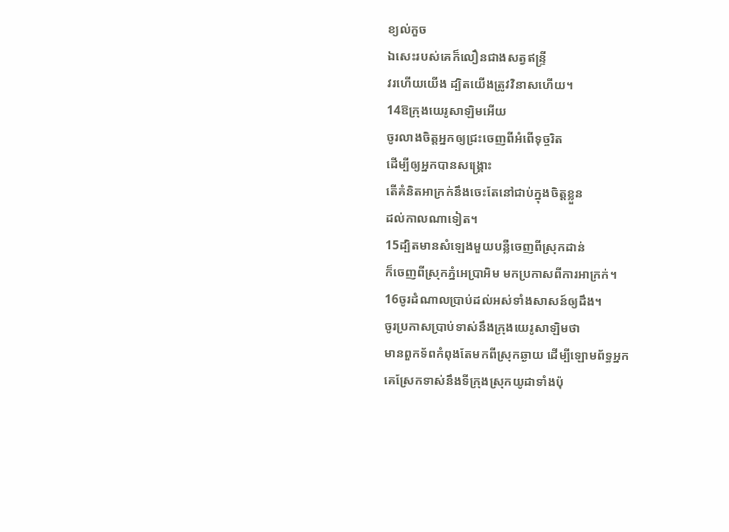ខ្យល់កួច
ឯសេះរបស់គេក៏លឿនជាងសត្វឥន្ទ្រី
វរហើយយើង ដ្បិតយើងត្រូវវិនាសហើយ។
14ឱក្រុងយេរូសាឡិមអើយ
ចូរលាងចិត្តអ្នកឲ្យជ្រះចេញពីអំពើទុច្ចរិត
ដើម្បីឲ្យអ្នកបានសង្គ្រោះ
តើគំនិតអាក្រក់នឹងចេះតែនៅជាប់ក្នុងចិត្តខ្លួន
ដល់កាលណាទៀត។
15ដ្បិតមានសំឡេងមួយបន្លឺចេញពីស្រុកដាន់
ក៏ចេញពីស្រុកភ្នំអេប្រាអិម មកប្រកាសពីការអាក្រក់។
16ចូរដំណាលប្រាប់ដល់អស់ទាំងសាសន៍ឲ្យដឹង។
ចូរប្រកាសប្រាប់ទាស់នឹងក្រុងយេរូសាឡិមថា
មានពួកទ័ពកំពុងតែមកពីស្រុកឆ្ងាយ ដើម្បីឡោមព័ទ្ធអ្នក
គេស្រែកទាស់នឹងទីក្រុងស្រុកយូដាទាំងប៉ុ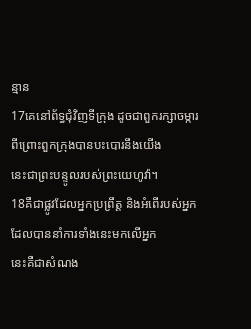ន្មាន
17គេនៅព័ទ្ធជុំវិញទីក្រុង ដូចជាពួករក្សាចម្ការ
ពីព្រោះពួកក្រុងបានបះបោរនឹងយើង
នេះជាព្រះបន្ទូលរបស់ព្រះយេហូវ៉ា។
18គឺជាផ្លូវដែលអ្នកប្រព្រឹត្ត និងអំពើរបស់អ្នក
ដែលបាននាំការទាំងនេះមកលើអ្នក
នេះគឺជាសំណង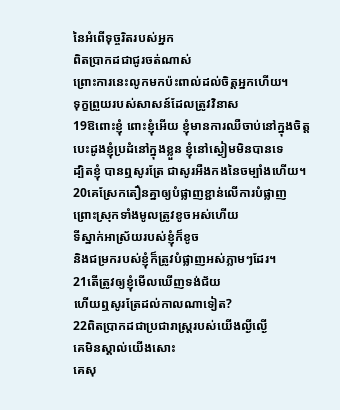នៃអំពើទុច្ចរិតរបស់អ្នក
ពិតប្រាកដជាជូរចត់ណាស់
ព្រោះការនេះលូកមកប៉ះពាល់ដល់ចិត្តអ្នកហើយ។
ទុក្ខព្រួយរបស់សាសន៍ដែលត្រូវវិនាស
19ឱពោះខ្ញុំ ពោះខ្ញុំអើយ ខ្ញុំមានការឈឺចាប់នៅក្នុងចិត្ត
បេះដូងខ្ញុំប្រដំនៅក្នុងខ្លួន ខ្ញុំនៅស្ងៀមមិនបានទេ
ដ្បិតខ្ញុំ បានឮសូរត្រែ ជាសូរអឺងកងនៃចម្បាំងហើយ។
20គេស្រែកតឿនគ្នាឲ្យបំផ្លាញខ្ជាន់លើការបំផ្លាញ
ព្រោះស្រុកទាំងមូលត្រូវខូចអស់ហើយ
ទីស្នាក់អាស្រ័យរបស់ខ្ញុំក៏ខូច
និងជម្រករបស់ខ្ញុំក៏ត្រូវបំផ្លាញអស់ភ្លាមៗដែរ។
21តើត្រូវឲ្យខ្ញុំមើលឃើញទង់ជ័យ
ហើយឮសូរត្រែដល់កាលណាទៀត?
22ពិតប្រាកដជាប្រជារាស្ត្ររបស់យើងល្ងីល្ងើ
គេមិនស្គាល់យើងសោះ
គេសុ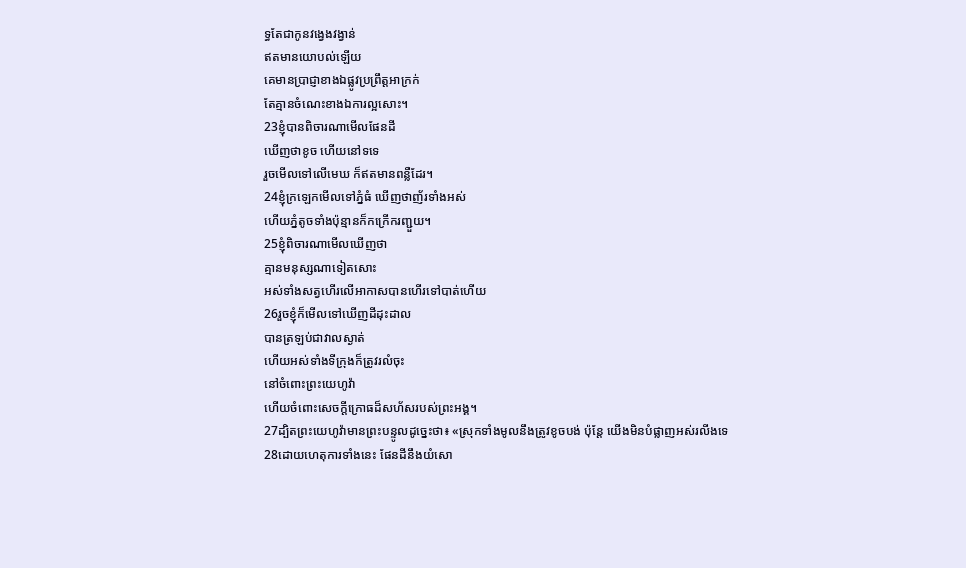ទ្ធតែជាកូនវង្វេងវង្វាន់
ឥតមានយោបល់ឡើយ
គេមានប្រាជ្ញាខាងឯផ្លូវប្រព្រឹត្តអាក្រក់
តែគ្មានចំណេះខាងឯការល្អសោះ។
23ខ្ញុំបានពិចារណាមើលផែនដី
ឃើញថាខូច ហើយនៅទទេ
រួចមើលទៅលើមេឃ ក៏ឥតមានពន្លឺដែរ។
24ខ្ញុំក្រឡេកមើលទៅភ្នំធំ ឃើញថាញ័រទាំងអស់
ហើយភ្នំតូចទាំងប៉ុន្មានក៏កក្រើករញ្ជួយ។
25ខ្ញុំពិចារណាមើលឃើញថា
គ្មានមនុស្សណាទៀតសោះ
អស់ទាំងសត្វហើរលើអាកាសបានហើរទៅបាត់ហើយ
26រួចខ្ញុំក៏មើលទៅឃើញដីដុះដាល
បានត្រឡប់ជាវាលស្ងាត់
ហើយអស់ទាំងទីក្រុងក៏ត្រូវរលំចុះ
នៅចំពោះព្រះយេហូវ៉ា
ហើយចំពោះសេចក្ដីក្រោធដ៏សហ័សរបស់ព្រះអង្គ។
27ដ្បិតព្រះយេហូវ៉ាមានព្រះបន្ទូលដូច្នេះថា៖ «ស្រុកទាំងមូលនឹងត្រូវខូចបង់ ប៉ុន្តែ យើងមិនបំផ្លាញអស់រលីងទេ
28ដោយហេតុការទាំងនេះ ផែនដីនឹងយំសោ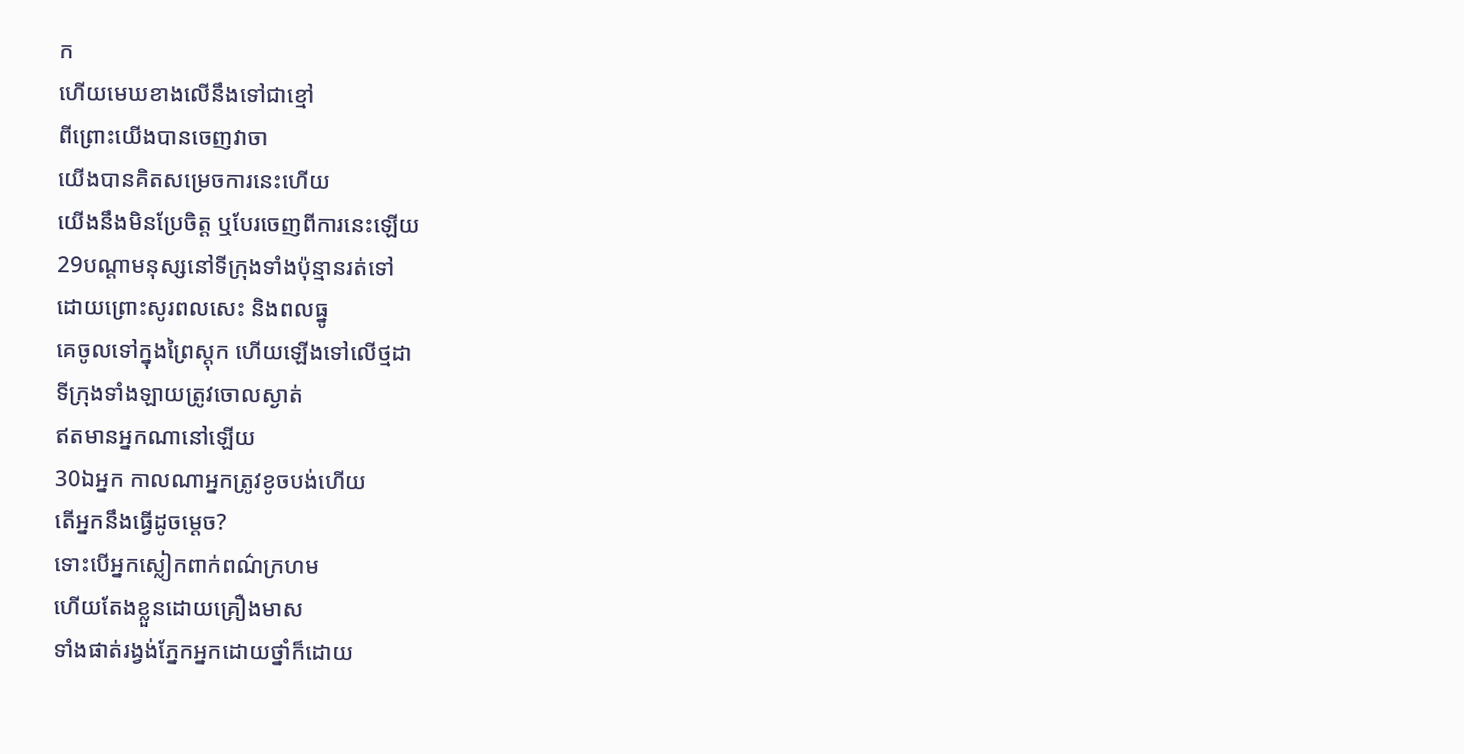ក
ហើយមេឃខាងលើនឹងទៅជាខ្មៅ
ពីព្រោះយើងបានចេញវាចា
យើងបានគិតសម្រេចការនេះហើយ
យើងនឹងមិនប្រែចិត្ត ឬបែរចេញពីការនេះឡើយ
29បណ្ដាមនុស្សនៅទីក្រុងទាំងប៉ុន្មានរត់ទៅ
ដោយព្រោះសូរពលសេះ និងពលធ្នូ
គេចូលទៅក្នុងព្រៃស្តុក ហើយឡើងទៅលើថ្មដា
ទីក្រុងទាំងឡាយត្រូវចោលស្ងាត់
ឥតមានអ្នកណានៅឡើយ
30ឯអ្នក កាលណាអ្នកត្រូវខូចបង់ហើយ
តើអ្នកនឹងធ្វើដូចម្តេច?
ទោះបើអ្នកស្លៀកពាក់ពណ៌ក្រហម
ហើយតែងខ្លួនដោយគ្រឿងមាស
ទាំងផាត់រង្វង់ភ្នែកអ្នកដោយថ្នាំក៏ដោយ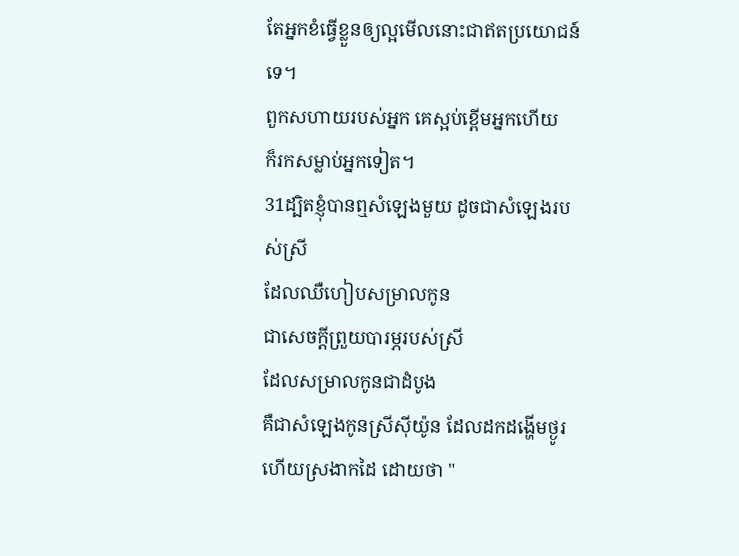តែអ្នកខំធ្វើខ្លួនឲ្យល្អមើលនោះជាឥតប្រយោជន៍ទេ។
ពួកសហាយរបស់អ្នក គេស្អប់ខ្ពើមអ្នកហើយ
ក៏រកសម្លាប់អ្នកទៀត។
31ដ្បិតខ្ញុំបានឮសំឡេងមួយ ដូចជាសំឡេងរបស់ស្រី
ដែលឈឺហៀបសម្រាលកូន
ជាសេចក្ដីព្រួយបារម្ភរបស់ស្រី
ដែលសម្រាលកូនជាដំបូង
គឺជាសំឡេងកូនស្រីស៊ីយ៉ូន ដែលដកដង្ហើមថ្ងូរ
ហើយស្រងាកដៃ ដោយថា "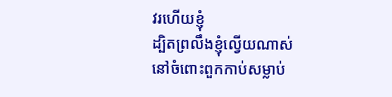វរហើយខ្ញុំ
ដ្បិតព្រលឹងខ្ញុំល្វើយណាស់
នៅចំពោះពួកកាប់សម្លាប់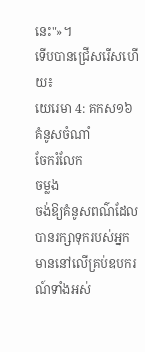នេះ"»។
ទើបបានជ្រើសរើសហើយ៖
យេរេមា 4: គកស១៦
គំនូសចំណាំ
ចែករំលែក
ចម្លង
ចង់ឱ្យគំនូសពណ៌ដែលបានរក្សាទុករបស់អ្នក មាននៅលើគ្រប់ឧបករណ៍ទាំងអស់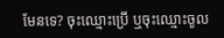មែនទេ? ចុះឈ្មោះប្រើ ឬចុះឈ្មោះចូល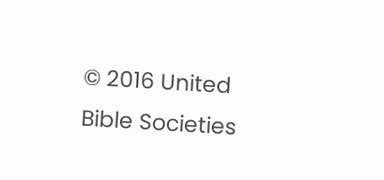© 2016 United Bible Societies